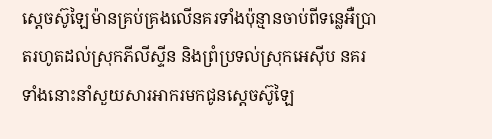ស្តេចស៊ូឡៃម៉ានគ្រប់គ្រងលើនគរទាំងប៉ុន្មានចាប់ពីទន្លេអឺប្រាតរហូតដល់ស្រុកភីលីស្ទីន និងព្រំប្រទល់ស្រុកអេស៊ីប នគរទាំងនោះនាំសួយសារអាករមកជូនស្តេចស៊ូឡៃ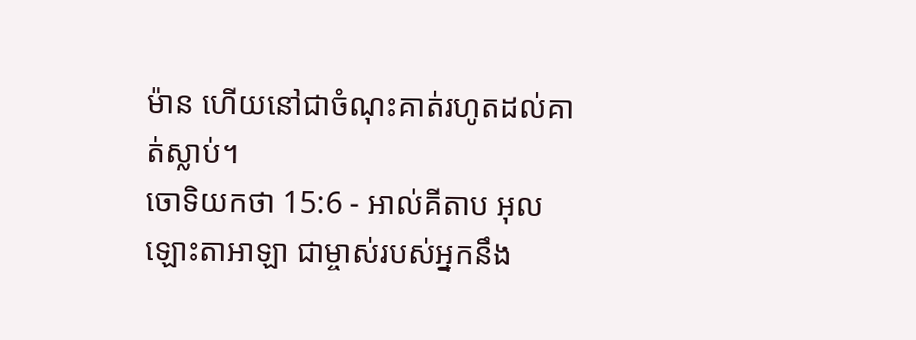ម៉ាន ហើយនៅជាចំណុះគាត់រហូតដល់គាត់ស្លាប់។
ចោទិយកថា 15:6 - អាល់គីតាប អុលឡោះតាអាឡា ជាម្ចាស់របស់អ្នកនឹង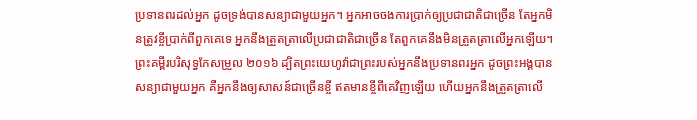ប្រទានពរដល់អ្នក ដូចទ្រង់បានសន្យាជាមួយអ្នក។ អ្នកអាចចងការប្រាក់ឲ្យប្រជាជាតិជាច្រើន តែអ្នកមិនត្រូវខ្ចីប្រាក់ពីពួកគេទេ អ្នកនឹងត្រួតត្រាលើប្រជាជាតិជាច្រើន តែពួកគេនឹងមិនត្រួតត្រាលើអ្នកឡើយ។ ព្រះគម្ពីរបរិសុទ្ធកែសម្រួល ២០១៦ ដ្បិតព្រះយេហូវ៉ាជាព្រះរបស់អ្នកនឹងប្រទានពរអ្នក ដូចព្រះអង្គបានសន្យាជាមួយអ្នក គឺអ្នកនឹងឲ្យសាសន៍ជាច្រើនខ្ចី ឥតមានខ្ចីពីគេវិញឡើយ ហើយអ្នកនឹងត្រួតត្រាលើ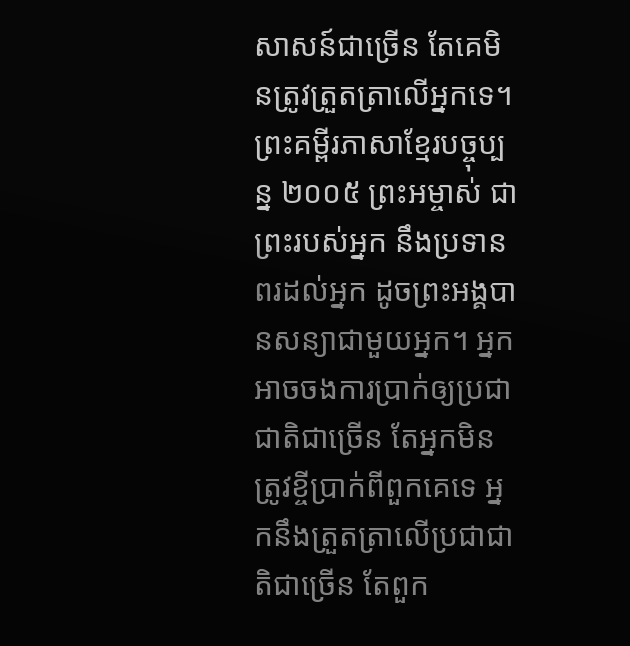សាសន៍ជាច្រើន តែគេមិនត្រូវត្រួតត្រាលើអ្នកទេ។ ព្រះគម្ពីរភាសាខ្មែរបច្ចុប្បន្ន ២០០៥ ព្រះអម្ចាស់ ជាព្រះរបស់អ្នក នឹងប្រទានពរដល់អ្នក ដូចព្រះអង្គបានសន្យាជាមួយអ្នក។ អ្នកអាចចងការប្រាក់ឲ្យប្រជាជាតិជាច្រើន តែអ្នកមិនត្រូវខ្ចីប្រាក់ពីពួកគេទេ អ្នកនឹងត្រួតត្រាលើប្រជាជាតិជាច្រើន តែពួក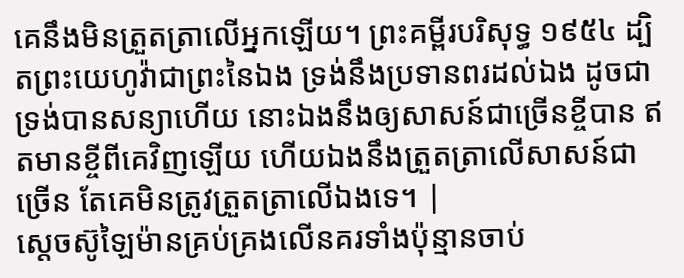គេនឹងមិនត្រួតត្រាលើអ្នកឡើយ។ ព្រះគម្ពីរបរិសុទ្ធ ១៩៥៤ ដ្បិតព្រះយេហូវ៉ាជាព្រះនៃឯង ទ្រង់នឹងប្រទានពរដល់ឯង ដូចជាទ្រង់បានសន្យាហើយ នោះឯងនឹងឲ្យសាសន៍ជាច្រើនខ្ចីបាន ឥតមានខ្ចីពីគេវិញឡើយ ហើយឯងនឹងត្រួតត្រាលើសាសន៍ជាច្រើន តែគេមិនត្រូវត្រួតត្រាលើឯងទេ។ |
ស្តេចស៊ូឡៃម៉ានគ្រប់គ្រងលើនគរទាំងប៉ុន្មានចាប់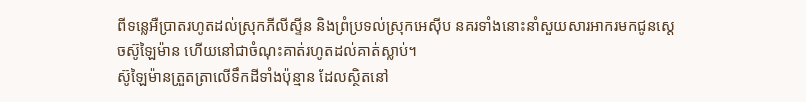ពីទន្លេអឺប្រាតរហូតដល់ស្រុកភីលីស្ទីន និងព្រំប្រទល់ស្រុកអេស៊ីប នគរទាំងនោះនាំសួយសារអាករមកជូនស្តេចស៊ូឡៃម៉ាន ហើយនៅជាចំណុះគាត់រហូតដល់គាត់ស្លាប់។
ស៊ូឡៃម៉ានត្រួតត្រាលើទឹកដីទាំងប៉ុន្មាន ដែលស្ថិតនៅ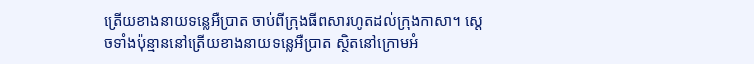ត្រើយខាងនាយទន្លេអឺប្រាត ចាប់ពីក្រុងធីពសារហូតដល់ក្រុងកាសា។ ស្តេចទាំងប៉ុន្មាននៅត្រើយខាងនាយទន្លេអឺប្រាត ស្ថិតនៅក្រោមអំ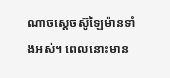ណាចស្តេចស៊ូឡៃម៉ានទាំងអស់។ ពេលនោះមាន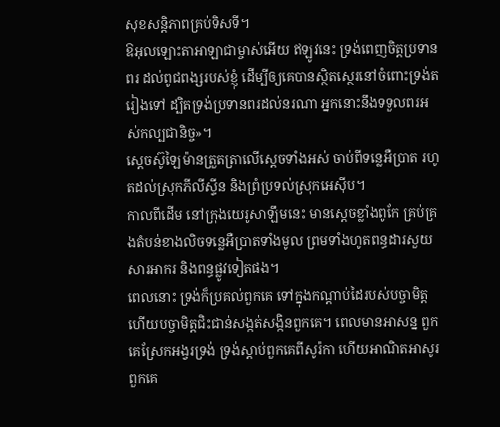សុខសន្តិភាពគ្រប់ទិសទី។
ឱអុលឡោះតាអាឡាជាម្ចាស់អើយ ឥឡូវនេះ ទ្រង់ពេញចិត្តប្រទានពរ ដល់ពូជពង្សរបស់ខ្ញុំ ដើម្បីឲ្យគេបានស្ថិតស្ថេរនៅចំពោះទ្រង់តរៀងទៅ ដ្បិតទ្រង់ប្រទានពរដល់នរណា អ្នកនោះនឹងទទួលពរអស់កល្បជានិច្ច»។
ស្តេចស៊ូឡៃម៉ានត្រួតត្រាលើស្តេចទាំងអស់ ចាប់ពីទន្លេអឺប្រាត រហូតដល់ស្រុកភីលីស្ទីន និងព្រំប្រទល់ស្រុកអេស៊ីប។
កាលពីដើម នៅក្រុងយេរូសាឡឹមនេះ មានស្ដេចខ្លាំងពូកែ គ្រប់គ្រងតំបន់ខាងលិចទន្លេអឺប្រាតទាំងមូល ព្រមទាំងហូតពន្ធដារសួយសារអាករ និងពន្ធផ្លូវទៀតផង។
ពេលនោះ ទ្រង់ក៏ប្រគល់ពួកគេ ទៅក្នុងកណ្ដាប់ដៃរបស់បច្ចាមិត្ត ហើយបច្ចាមិត្តជិះជាន់សង្កត់សង្កិនពួកគេ។ ពេលមានអាសន្ន ពួកគេស្រែកអង្វរទ្រង់ ទ្រង់ស្ដាប់ពួកគេពីសូរ៉កា ហើយអាណិតអាសូរពួកគេ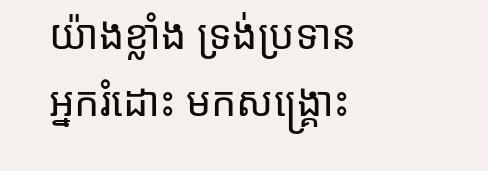យ៉ាងខ្លាំង ទ្រង់ប្រទានអ្នករំដោះ មកសង្គ្រោះ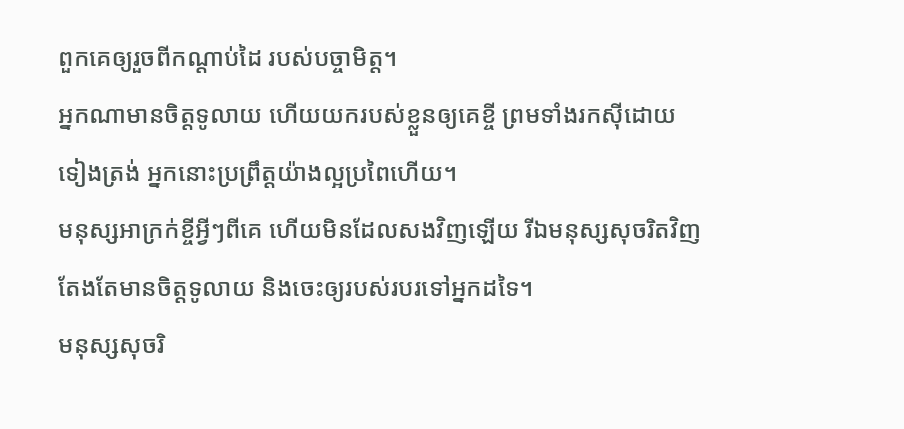ពួកគេឲ្យរួចពីកណ្ដាប់ដៃ របស់បច្ចាមិត្ត។
អ្នកណាមានចិត្តទូលាយ ហើយយករបស់ខ្លួនឲ្យគេខ្ចី ព្រមទាំងរកស៊ីដោយទៀងត្រង់ អ្នកនោះប្រព្រឹត្តយ៉ាងល្អប្រពៃហើយ។
មនុស្សអាក្រក់ខ្ចីអ្វីៗពីគេ ហើយមិនដែលសងវិញឡើយ រីឯមនុស្សសុចរិតវិញ តែងតែមានចិត្តទូលាយ និងចេះឲ្យរបស់របរទៅអ្នកដទៃ។
មនុស្សសុចរិ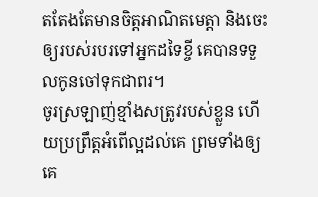តតែងតែមានចិត្តអាណិតមេត្តា និងចេះឲ្យរបស់របរទៅអ្នកដទៃខ្ចី គេបានទទួលកូនចៅទុកជាពរ។
ចូរស្រឡាញ់ខ្មាំងសត្រូវរបស់ខ្លួន ហើយប្រព្រឹត្ដអំពើល្អដល់គេ ព្រមទាំងឲ្យគេ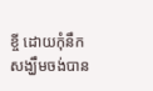ខ្ចី ដោយកុំនឹកសង្ឃឹមចង់បាន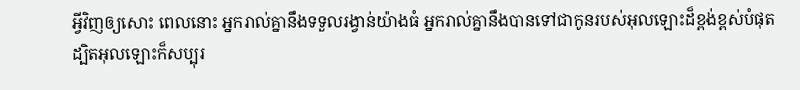អ្វីវិញឲ្យសោះ ពេលនោះ អ្នករាល់គ្នានឹងទទួលរង្វាន់យ៉ាងធំ អ្នករាល់គ្នានឹងបានទៅជាកូនរបស់អុលឡោះដ៏ខ្ពង់ខ្ពស់បំផុត ដ្បិតអុលឡោះក៏សប្បុរ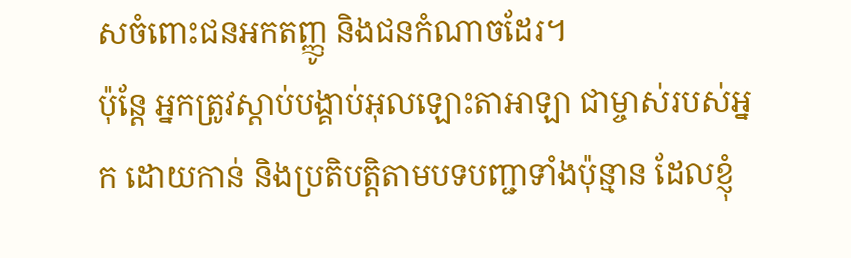សចំពោះជនអកតញ្ញូ និងជនកំណាចដែរ។
ប៉ុន្តែ អ្នកត្រូវស្តាប់បង្គាប់អុលឡោះតាអាឡា ជាម្ចាស់របស់អ្នក ដោយកាន់ និងប្រតិបត្តិតាមបទបញ្ជាទាំងប៉ុន្មាន ដែលខ្ញុំ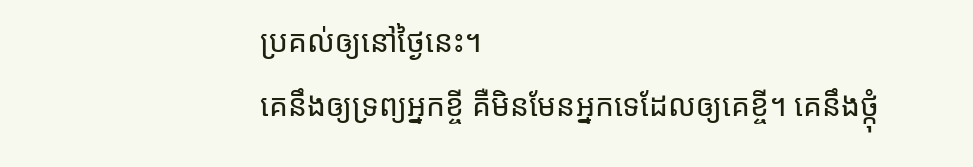ប្រគល់ឲ្យនៅថ្ងៃនេះ។
គេនឹងឲ្យទ្រព្យអ្នកខ្ចី គឺមិនមែនអ្នកទេដែលឲ្យគេខ្ចី។ គេនឹងថ្កុំ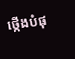ថ្កើងបំផុ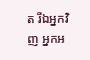ត រីឯអ្នកវិញ អ្នកអ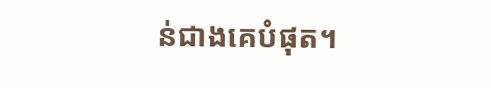ន់ជាងគេបំផុត។